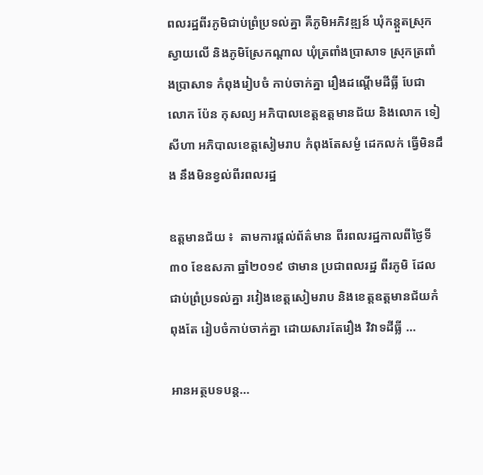ពលរដ្ឋពីរភូមិជាប់ព្រំប្រទល់គ្នា គឺភូមិអភិវឌ្ឍន៍ ឃុំកន្តួតស្រុកស្វាយលើ និងភូមិស្រែកណ្តាល ឃុំត្រពាំងប្រាសាទ ស្រុកត្រពាំងប្រាសាទ កំពុងរៀបចំ កាប់ចាក់គ្នា រឿងដណ្តើមដីធ្លី បែជា លោក ប៉ែន កុសល្យ អភិបាលខេត្តឧត្តមានជ័យ និងលោក ទៀ សីហា អភិបាលខេត្តសៀមរាប កំពុងតែសម្ងំ ដេកលក់ ធ្វើមិនដឹង នឹងមិនខ្វល់ពីរពលរដ្ឋ

ឧត្តមានជ័យ ៖  តាមការផ្តល់ព័ត៌មាន ពីរពលរដ្ឋកាលពីថ្ងៃទី៣០ ខែឧសភា ឆ្នាំ២០១៩ ថាមាន ប្រជាពលរដ្ឋ ពីរភូមិ ដែលជាប់ព្រំប្រទល់គ្នា រវៀងខេត្តសៀមរាប និងខេត្តឧត្តមានជ័យកំពុងតែ រៀបចំកាប់ចាក់គ្នា ដោយសារតែរឿង វិវាទដីធ្លី …

អានអត្ថបទបន្ត…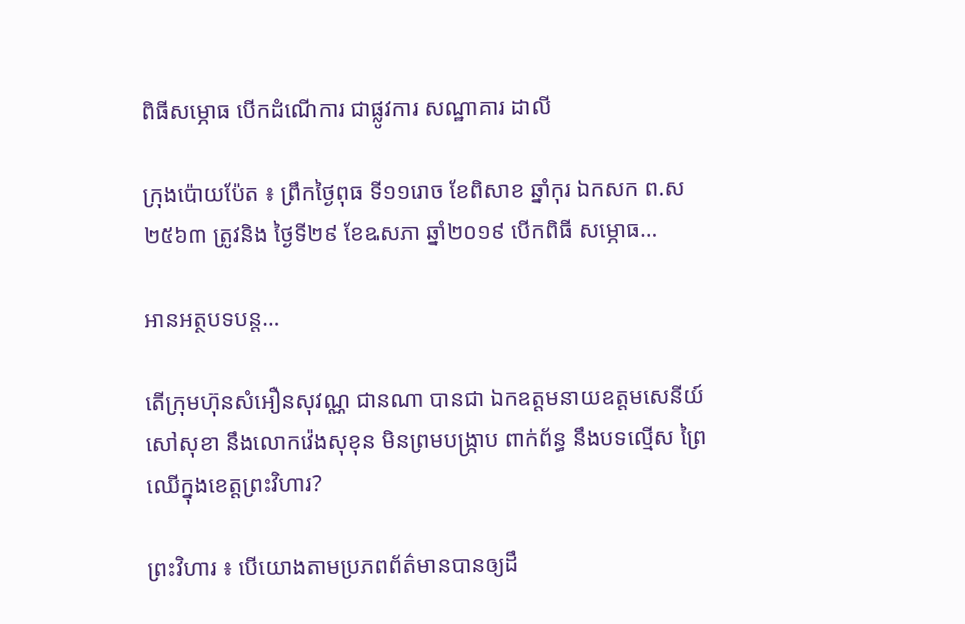ពិធីសម្ភោធ បើកដំណើការ ជាផ្លូវការ សណ្ឋាគារ ដាលី

ក្រុងប៉ោយប៉ែត ៖ ព្រឹកថ្ងៃពុធ ទី១១រោច ខែពិសាខ ឆ្នាំកុរ ឯកសក ព.ស ២៥៦៣ ត្រូវនិង ថ្ងៃទី២៩ ខែឩសភា ឆ្នាំ២០១៩ បើកពិធី សម្ភោធ…

អានអត្ថបទបន្ត…

តើក្រុមហ៊ុនសំអឿនសុវណ្ណ ជានណា បានជា ឯកឧត្តមនាយឧត្តមសេនីយ៍ សៅសុខា នឹងលោកវ៉េងសុខុន មិនព្រមបង្ក្រាប ពាក់ព័ន្ធ នឹងបទល្មើស ព្រៃឈើក្នុងខេត្តព្រះវិហារ?

ព្រះវិហារ ៖ បើយោងតាមប្រភពព័ត៌មានបានឲ្យដឹ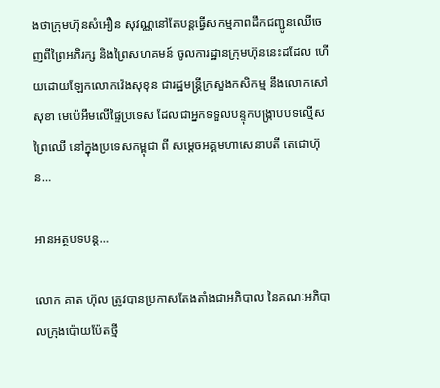ងថាក្រុមហ៊ុនសំអឿន សុវណ្ណនៅតែបន្តធ្វើសកម្មភាពដឹកជញ្ជូនឈើចេញពីព្រៃអភិរក្ស និងព្រៃសហគមន៍ ចូលការដ្ឋានក្រុមហ៊ុននេះដដែល ហើយដោយឡែកលោកវ៉េងសុខុន ជារដ្ឋមន្ត្រីក្រសួងកសិកម្ម នឹងលោកសៅសុខា មេប៉េអឹមលើផ្ទៃប្រទេស ដែលជាអ្នកទទួលបន្ទុកបង្ក្រាបបទល្មើសព្រៃឈើ នៅក្នុងប្រទេសកម្ពុជា ពី សម្តេចអគ្គមហាសេនាបតី តេជោហ៊ុន…

អានអត្ថបទបន្ត…

លោក គាត ហ៊ុល ត្រូវបានប្រកាសតែងតាំងជាអភិបាល នៃគណៈអភិបាលក្រុងប៉ោយប៉ែតថ្មី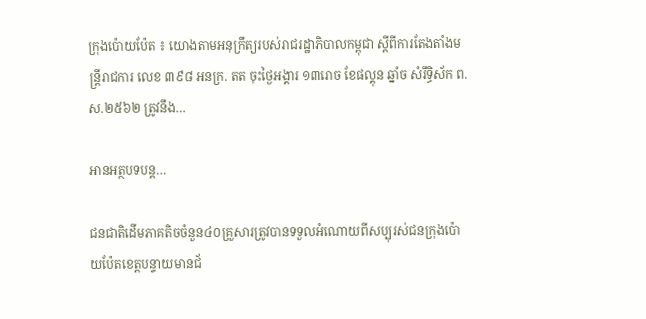ក្រុងប៉ោយប៉ែត ៖ យោងតាមអនុក្រឹត្យរបស់រាជរដ្ឋាភិបាលកម្ពុជា ស្តីពីការតែងតាំងមន្ត្រីរាជការ លេខ ៣៩៨ អនក្រ. តត ចុះថ្ងៃអង្គារ ១៣រោច ខែផល្គុន ឆ្នាំច សំរឹទ្ធិស័ក ព.ស.២៥៦២ ត្រូវនឹង…

អានអត្ថបទបន្ត…

ជនជាតិដើមភាគតិចចំនួន៤០គ្រួសារត្រូវបានទទួលអំណោយពីសប្បុរស់ជនក្រុងប៉ោយប៉ែតខេត្តបន្ទាយមានជ័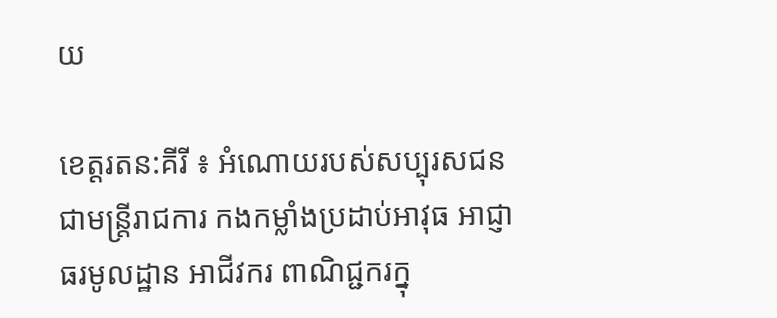យ

ខេត្តរតន:គីរី ៖ អំណោយរបស់សប្បុរសជនជាមន្រ្តីរាជការ កងកម្លាំងប្រដាប់អាវុធ អាជ្ញាធរមូលដ្ឋាន អាជីវករ ពាណិជ្ជករក្នុ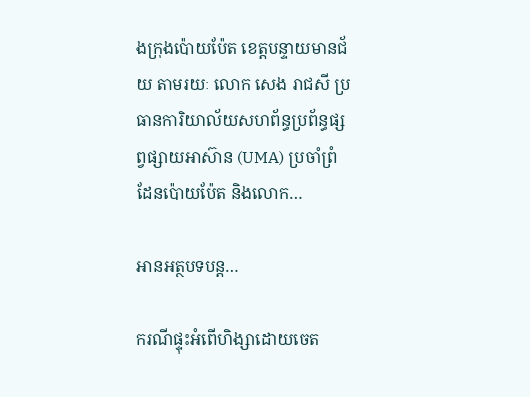ងក្រុងប៉ោយប៉ែត ខេត្តបន្ទាយមានជ័យ តាមរយៈ លោក សេង រាជសី ប្រធានការិយាល័យសហព័ន្ធប្រព័ន្ធផ្សព្វផ្សាយអាស៊ាន (UMA) ប្រចាំព្រំដែនប៉ោយប៉ែត និងលោក…

អានអត្ថបទបន្ត…

ករណីផ្ទុះអំពើហិង្សាដោយចេត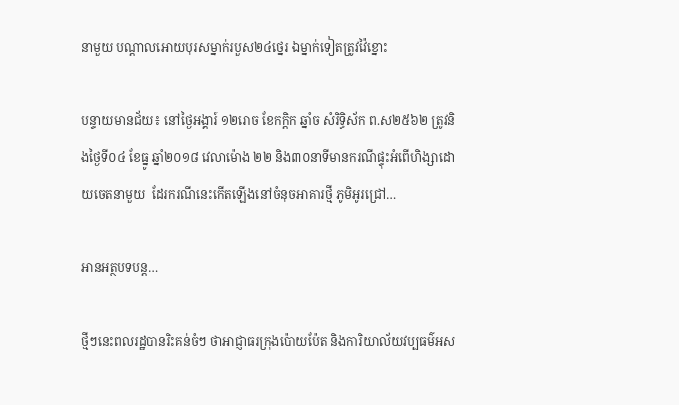នាមួយ បណ្តាលអោយបុរសម្នាក់របួស២៤ថ្នេរ ឯម្នាក់ទៀតត្រូវវ៉ៃខ្នោះ

បន្ទាយមានជ័យ៖ នៅថ្ងៃអង្គារ៍ ១២រោច ខែកក្តិក ឆ្នាំច សំរិទ្ធិស័ក ព.ស២៥៦២ ត្រូវនិងថ្ងៃទី០៤ ខែធ្នូ ឆ្នាំ២០១៨ វេលាម៉ោង ២២ និង៣០នាទីមានករណីផ្ទុះអំពើហិង្សាដោយចេតនាមួយ  ដែរករណីនេះកើតឡើងនៅចំនុចអាគារថ្មី ភូមិអូរជ្រៅ…

អានអត្ថបទបន្ត…

ថ្មីៗនេះពលរដ្ឋបានរិះគន់ចំៗ ថាអាជ្ញាធរក្រុងប៉ោយប៉ែត និងការិយាល័យវប្បធម៌អស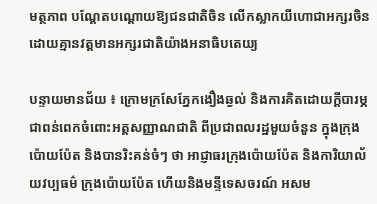មត្ថភាព បណ្តែតបណ្តោយឱ្យជនជាតិចិន លើកស្លាកយីហោជាអក្សរចិន ដោយគ្មានវត្តមានអក្សរជាតិយ៉ាងអនាធិបតេយ្យ

បន្ទាយមានជ័យ ៖ ក្រោមក្រសែភ្នែកងឿងឆ្ងល់ និងការគិតដោយក្តីបារម្ភជាពន់ពេកចំពោះអត្តសញ្ញាណជាតិ ពីប្រជាពលរដ្ឋមួយចំនួន ក្នុងក្រុងប៉ោយប៉ែត និងបានរិះគន់ចំៗ ថា អាជ្ញាធរក្រុងប៉ោយប៉ែត និងការិយាល័យវប្បធម៌ ក្រុងប៉ោយប៉ែត ហើយនិងមន្ទីទេសចរណ៍ អសម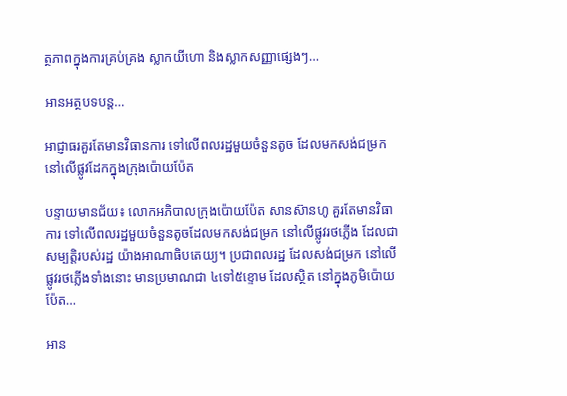ត្ថភាពក្នុងការគ្រប់គ្រង ស្លាកយីហោ និងស្លាកសញ្ញាផ្សេងៗ…

អានអត្ថបទបន្ត…

អាជ្ញាធរគួរតែមានវិធានការ ទៅលើពលរដ្ឋមួយចំនួនតូច ដែលមកសង់ជម្រក នៅលើផ្លូវដែកក្នុងក្រុងប៉ោយប៉ែត

បន្ទាយមានជ័យ៖ លោកអភិបាលក្រុងប៉ោយប៉ែត សានស៊ានហូ គួរតែមានវិធាការ ទៅលើពលរដ្ឋមួយចំនួនតូចដែលមកសង់ជម្រក នៅលើផ្លូវរថភ្លើង ដែលជាសម្បត្តិរបស់រដ្ឋ យ៉ាងអាណាធិបតេយ្យ។ ប្រជាពលរដ្ឋ ដែលសង់ជម្រក នៅលើផ្លូវរថភ្លើងទាំងនោះ មានប្រមាណជា ៤ទៅ៥ខ្ទោម ដែលស្ថិត នៅក្នុងភូមិប៉ោយប៉ែត…

អាន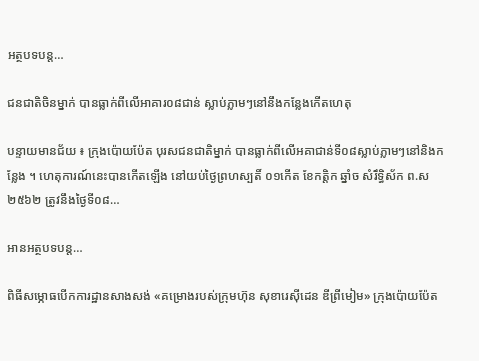អត្ថបទបន្ត…

ជនជាតិចិនម្នាក់ បានធ្លាក់ពីលើអាគារ០៨ជាន់ ស្លាប់ភ្លាមៗនៅនឹងកន្លែងកើតហេតុ

បន្ទាយមានជ័យ ៖ ក្រុងប៉ោយប៉ែត បុរសជនជាតិម្នាក់ បានធ្លាក់ពីលើអគាជាន់ទី០៨ស្លាប់ភ្លាមៗនៅនិងកន្លែង ។ ហេតុការណ៍នេះបានកើតឡើង នៅយប់ថ្ងៃព្រហស្បតិ៍ ០១កើត ខែកត្តិក ឆ្នាំច សំរឹទ្ធិស័ក ព.ស ២៥៦២ ត្រូវនឹងថ្ងៃទី០៨…

អានអត្ថបទបន្ត…

ពិធីសម្ភោធបើកការដ្ឋានសាងសង់ «គម្រោងរបស់ក្រុមហ៊ុន សុខារេស៊ីដេន ឌីព្រីមៀម» ក្រុងប៉ោយប៉ែត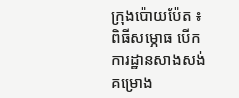ក្រុងប៉ោយប៉ែត ៖ ពិធីសម្ភោធ បើកការដ្ឋានសាងសង់ គម្រោង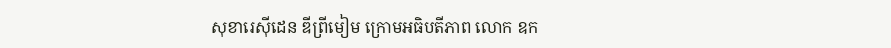សុខារេសុីដេន ឌីព្រីមៀម ក្រោមអធិបតីភាព លោក ឧក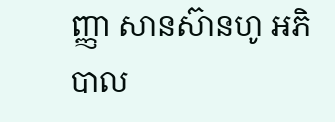ញ្ញា សានស៊ានហូ អភិបាល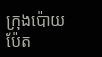ក្រុងប៉ោយប៉ែត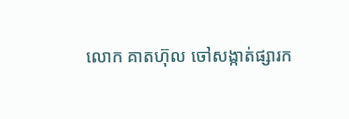លោក គាតហ៊ុល ចៅសង្កាត់ផ្សារក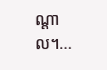ណ្តាល។…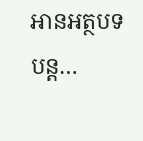អានអត្ថបទបន្ត…